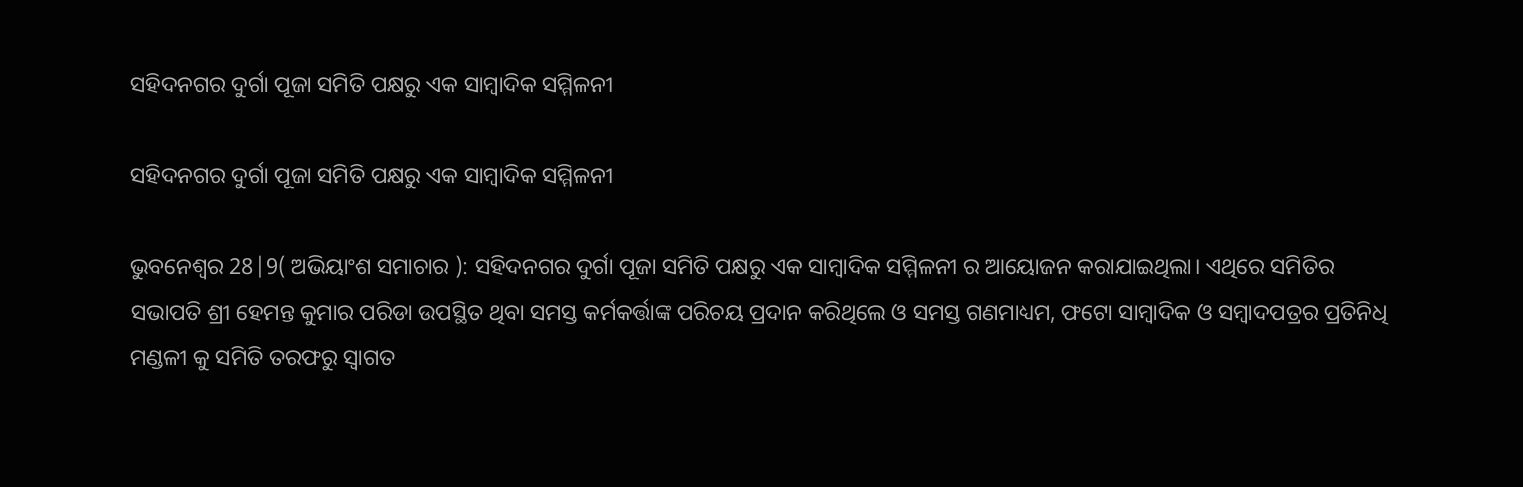ସହିଦନଗର ଦୁର୍ଗା ପୂଜା ସମିତି ପକ୍ଷରୁ ଏକ ସାମ୍ବାଦିକ ସମ୍ମିଳନୀ

ସହିଦନଗର ଦୁର୍ଗା ପୂଜା ସମିତି ପକ୍ଷରୁ ଏକ ସାମ୍ବାଦିକ ସମ୍ମିଳନୀ

ଭୁବନେଶ୍ୱର 28|9( ଅଭିୟାଂଶ ସମାଚାର ): ସହିଦନଗର ଦୁର୍ଗା ପୂଜା ସମିତି ପକ୍ଷରୁ ଏକ ସାମ୍ବାଦିକ ସମ୍ମିଳନୀ ର ଆୟୋଜନ କରାଯାଇଥିଲା। ଏଥିରେ ସମିତିର ସଭାପତି ଶ୍ରୀ ହେମନ୍ତ କୁମାର ପରିଡା ଉପସ୍ଥିତ ଥିବା ସମସ୍ତ କର୍ମକର୍ତ୍ତାଙ୍କ ପରିଚୟ ପ୍ରଦାନ କରିଥିଲେ ଓ ସମସ୍ତ ଗଣମାଧ୍ୟମ, ଫଟୋ ସାମ୍ବାଦିକ ଓ ସମ୍ବାଦପତ୍ରର ପ୍ରତିନିଧି ମଣ୍ଡଳୀ କୁ ସମିତି ତରଫରୁ ସ୍ବାଗତ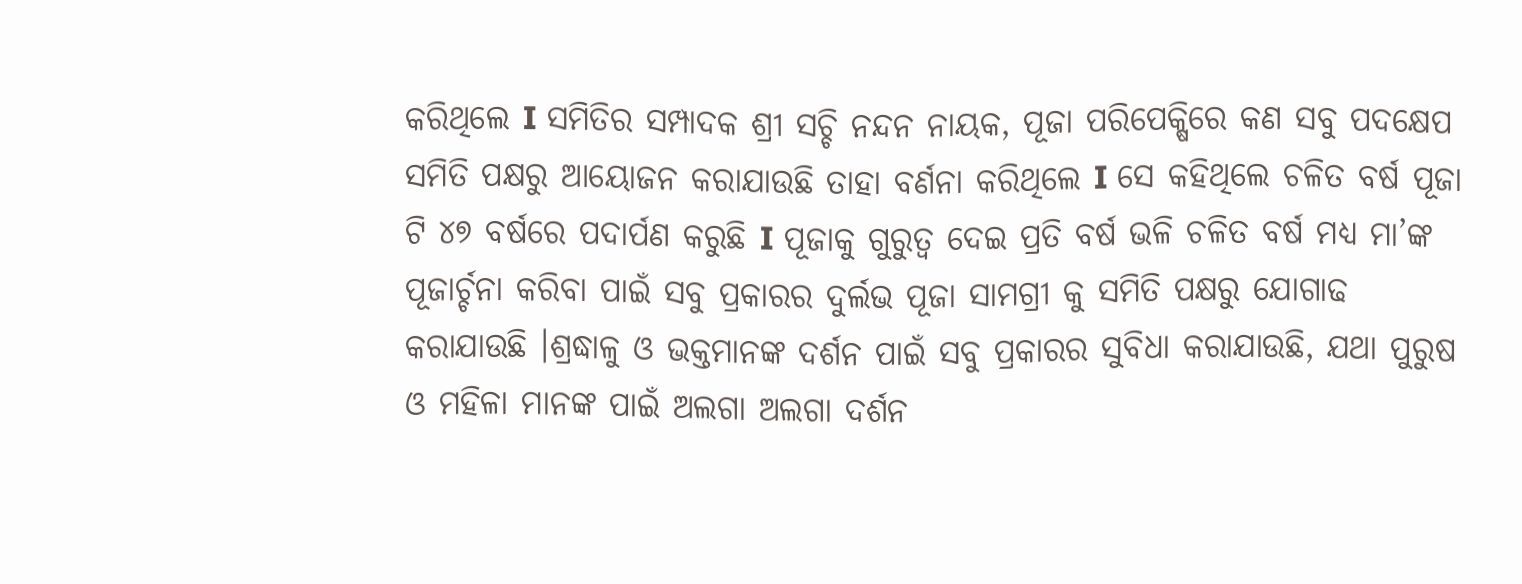କରିଥିଲେ I ସମିତିର ସମ୍ପାଦକ ଶ୍ରୀ ସଚ୍ଚି ନନ୍ଦନ ନାୟକ, ପୂଜା ପରିପେକ୍ଷିରେ କଣ ସବୁ ପଦକ୍ଷେପ ସମିତି ପକ୍ଷରୁ ଆୟୋଜନ କରାଯାଉଛି ତାହା ବର୍ଣନା କରିଥିଲେ I ସେ କହିଥିଲେ ଚଳିତ ବର୍ଷ ପୂଜା ଟି ୪୭ ବର୍ଷରେ ପଦାର୍ପଣ କରୁଛି I ପୂଜାକୁ ଗୁରୁତ୍ବ ଦେଇ ପ୍ରତି ବର୍ଷ ଭଳି ଚଳିତ ବର୍ଷ ମଧ୍ୟ ମା’ଙ୍କ ପୂଜାର୍ଚ୍ଚନା କରିବା ପାଇଁ ସବୁ ପ୍ରକାରର ଦୁର୍ଲଭ ପୂଜା ସାମଗ୍ରୀ କୁ ସମିତି ପକ୍ଷରୁ ଯୋଗାଢ କରାଯାଉଛି ।ଶ୍ରଦ୍ଧାଳୁ ଓ ଭକ୍ତମାନଙ୍କ ଦର୍ଶନ ପାଇଁ ସବୁ ପ୍ରକାରର ସୁବିଧା କରାଯାଉଛି, ଯଥା ପୁରୁଷ ଓ ମହିଳା ମାନଙ୍କ ପାଇଁ ଅଲଗା ଅଲଗା ଦର୍ଶନ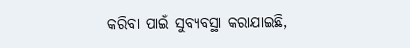କରିବା ପାଇଁ ସୁବ୍ୟବସ୍ଥା କରାଯାଇଛି,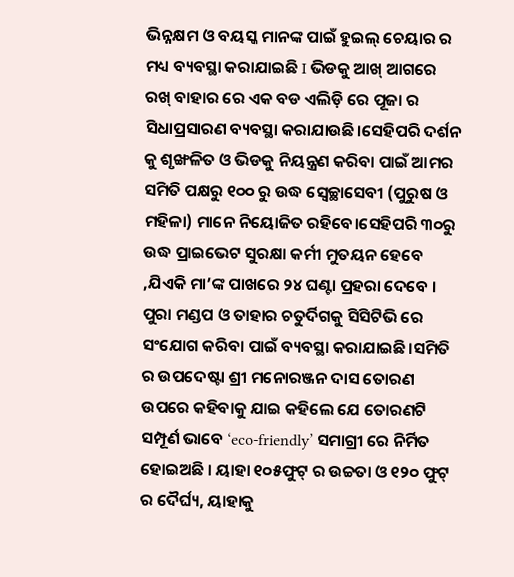ଭିନ୍ନକ୍ଷମ ଓ ବୟସ୍କ ମାନଙ୍କ ପାଇଁ ହୁଇଲ୍ ଚେୟାର ର ମଧ୍ୟ ବ୍ୟବସ୍ଥା କରାଯାଇଛି I ଭିଡକୁ ଆଖ୍ ଆଗରେ ରଖ୍ ବାହାର ରେ ଏକ ବଡ ଏଲିଡ଼ି ରେ ପୂଜା ର ସିଧାପ୍ରସାରଣ ବ୍ୟବସ୍ଥା କରାଯାଉଛି।ସେହିପରି ଦର୍ଶନ କୁ ଶୃଙ୍ଖଳିତ ଓ ଭିଡକୁ ନିୟନ୍ତ୍ରଣ କରିବା ପାଇଁ ଆମର ସମିତି ପକ୍ଷରୁ ୧୦୦ ରୁ ଉଦ୍ଧ ସ୍ୱେଚ୍ଛାସେବୀ (ପୁରୁଷ ଓ ମହିଳା) ମାନେ ନିୟୋଜିତ ରହିବେ।ସେହିପରି ୩୦ରୁ ଉଦ୍ଧ ପ୍ରାଇଭେଟ ସୁରକ୍ଷା କର୍ମୀ ମୁତୟନ ହେବେ ,ଯିଏକି ମା’ଙ୍କ ପାଖରେ ୨୪ ଘଣ୍ଟା ପ୍ରହରା ଦେବେ । ପୁରା ମଣ୍ଡପ ଓ ତାହାର ଚତୁର୍ଦିଗକୁ ସିସିଟିଭି ରେ ସଂଯୋଗ କରିବା ପାଇଁ ବ୍ୟବସ୍ଥା କରାଯାଇଛି।ସମିତି ର ଉପଦେଷ୍ଟା ଶ୍ରୀ ମନୋରଞ୍ଜନ ଦାସ ତୋରଣ ଉପରେ କହିବାକୁ ଯାଇ କହିଲେ ଯେ ତୋରଣଟି ସମ୍ପୂର୍ଣ ଭାବେ ‘eco-friendly’ ସମାଗ୍ରୀ ରେ ନିର୍ମିତ ହୋଇଅଛି । ୟାହା ୧୦୫ଫୁଟ୍ ର ଉଚ୍ଚତା ଓ ୧୨୦ ଫୁଟ୍ ର ଦୈର୍ଘ୍ୟ, ୟାହାକୁ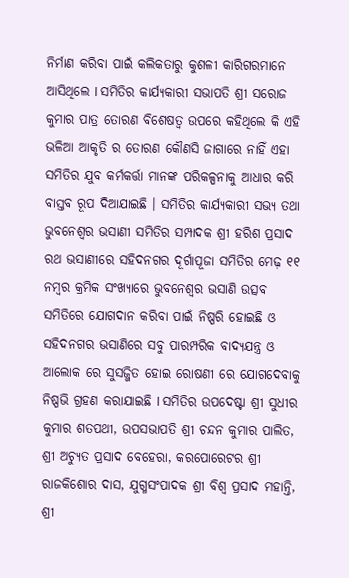ନିର୍ମାଣ କରିବା ପାଇଁ କଲିକତାରୁ କୁଶଳୀ କାରିଗରମାନେ ଆସିଥିଲେ I ସମିତିର କାର୍ଯ୍ୟକାରୀ ସଭାପତି ଶ୍ରୀ ସରୋଜ କୁମାର ପାତ୍ର ତୋରଣ ବିଶେଷତ୍ଵ ଉପରେ କହିଥିଲେ କି ଏହି ଭଳିଆ ଆକୃତି ର ତୋରଣ କୌଣସି ଜାଗାରେ ନାହିଁ ଏହା ସମିତିର ଯୁବ କର୍ମକର୍ତ୍ତା ମାନଙ୍କ ପରିକଳ୍ପନାକୁ ଆଧାର କରି ବାସ୍ତବ ରୂପ ଦିଆଯାଇଛି । ସମିତିର କାର୍ଯ୍ୟକାରୀ ସଭ୍ୟ ତଥା ଭୁବନେଶ୍ବର ଭସାଣୀ ସମିତିର ସମ୍ପାଦକ ଶ୍ରୀ ହରିଶ ପ୍ରସାଦ ରଥ ଭସାଣୀରେ ସହିଦନଗର ଦୂର୍ଗାପୂଜା ସମିତିର ମେଢ଼ ୧୧ ନମ୍ବର କ୍ରମିକ ସଂଖ୍ୟାରେ ଭୁବନେଶ୍ବର ଭସାଣି ଉତ୍ସବ ସମିତିରେ ଯୋଗଦାନ କରିବା ପାଇଁ ନିଷ୍ପରି ହୋଇଛି ଓ ସହିଦନଗର ଭସାଣିରେ ସବୁ ପାରମ୍ପରିକ ବାଦ୍ୟଯନ୍ତ୍ର ଓ ଆଲୋକ ରେ ସୁସଜ୍ଜିତ ହୋଇ ରୋଷଣୀ ରେ ଯୋଗଦେବାକୁ ନିଷ୍ପଭି ଗ୍ରହଣ କରାଯାଇଛି I ସମିତିର ଉପଦେଷ୍ଟା ଶ୍ରୀ ସୁଧୀର କୁମାର ଶତପଥୀ, ଉପସଭାପତି ଶ୍ରୀ ଚନ୍ଦନ କୁମାର ପାଲିତ, ଶ୍ରୀ ଅଚ୍ୟୁତ ପ୍ରସାଦ ବେହେରା, କରପୋରେଟର ଶ୍ରୀ ରାଜକିଶୋର ଦାସ, ଯୁଗ୍ମସଂପାଦକ ଶ୍ରୀ ବିଶ୍ବ ପ୍ରସାଦ ମହାନ୍ତି, ଶ୍ରୀ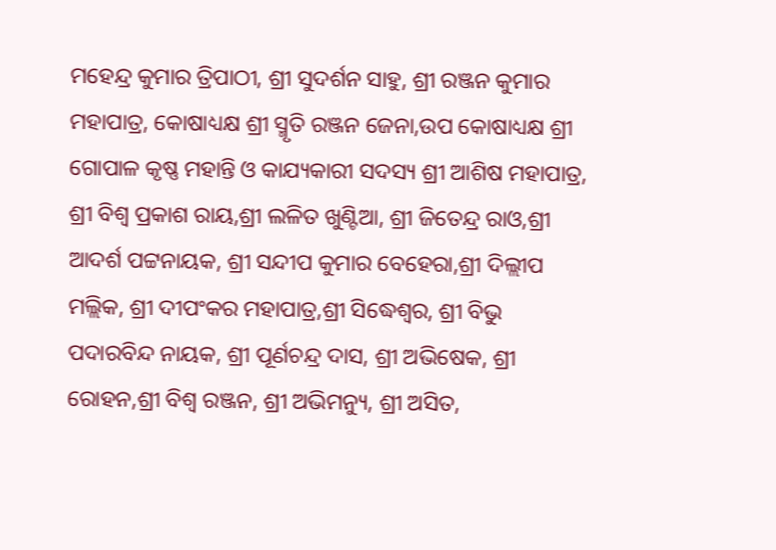ମହେନ୍ଦ୍ର କୁମାର ତ୍ରିପାଠୀ, ଶ୍ରୀ ସୁଦର୍ଶନ ସାହୁ, ଶ୍ରୀ ରଞ୍ଜନ କୁମାର ମହାପାତ୍ର, କୋଷାଧ୍ୟକ୍ଷ ଶ୍ରୀ ସ୍ମୃତି ରଞ୍ଜନ ଜେନା,ଉପ କୋଷାଧ୍ୟକ୍ଷ ଶ୍ରୀ ଗୋପାଳ କୃଷ୍ଣ ମହାନ୍ତି ଓ କାଯ୍ୟକାରୀ ସଦସ୍ୟ ଶ୍ରୀ ଆଶିଷ ମହାପାତ୍ର, ଶ୍ରୀ ବିଶ୍ବ ପ୍ରକାଶ ରାୟ,ଶ୍ରୀ ଲଳିତ ଖୁଣ୍ଟିଆ, ଶ୍ରୀ ଜିତେନ୍ଦ୍ର ରାଓ,ଶ୍ରୀ ଆଦର୍ଶ ପଟ୍ଟନାୟକ, ଶ୍ରୀ ସନ୍ଦୀପ କୁମାର ବେହେରା,ଶ୍ରୀ ଦିଲ୍ଲୀପ ମଲ୍ଲିକ, ଶ୍ରୀ ଦୀପଂକର ମହାପାତ୍ର,ଶ୍ରୀ ସିଦ୍ଧେଶ୍ଵର, ଶ୍ରୀ ବିଭୁ ପଦାରବିନ୍ଦ ନାୟକ, ଶ୍ରୀ ପୂର୍ଣଚନ୍ଦ୍ର ଦାସ, ଶ୍ରୀ ଅଭିଷେକ, ଶ୍ରୀ ରୋହନ,ଶ୍ରୀ ବିଶ୍ବ ରଞ୍ଜନ, ଶ୍ରୀ ଅଭିମନ୍ୟୁ, ଶ୍ରୀ ଅସିତ,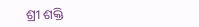ଶ୍ରୀ ଶକ୍ତି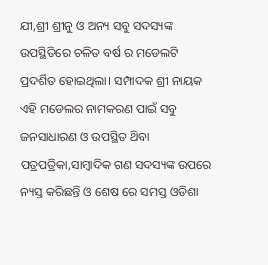ଯୀ,ଶ୍ରୀ ଶ୍ରୀନୁ ଓ ଅନ୍ୟ ସବୁ ସଦସ୍ୟଙ୍କ ଉପସ୍ଥିତିରେ ଚଳିତ ବର୍ଷ ର ମଡେଲଟି ପ୍ରଦର୍ଶିତ ହୋଇଥିଲା। ସମ୍ପାଦକ ଶ୍ରୀ ନାୟକ ଏହି ମଡେଲର ନାମକରଣ ପାଇଁ ସବୁ ଜନସାଧାରଣ ଓ ଉପସ୍ଥିତ ଥ‌ିବା ପତ୍ରପତ୍ରିକା,ସାମ୍ବାଦିକ ଗଣ ସଦସ୍ୟଙ୍କ ଉପରେ ନ୍ୟସ୍ତ କରିଛନ୍ତି ଓ ଶେଷ ରେ ସମସ୍ତ ଓଡିଶା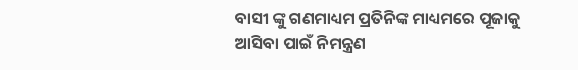ବାସୀ ଙ୍କୁ ଗଣମାଧ୍ୟମ ପ୍ରତିନିଙ୍କ ମାଧ୍ୟମରେ ପୂଜାକୁ ଆସିବା ପାଇଁ ନିମନ୍ତ୍ରଣ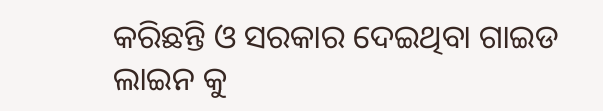କରିଛନ୍ତି ଓ ସରକାର ଦେଇଥିବା ଗାଇଡ ଲାଇନ କୁ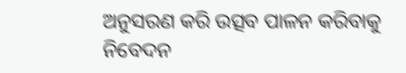ଅନୁସରଣ କରି ଉତ୍ସବ ପାଳନ କରିବାକୁ ନିବେଦନ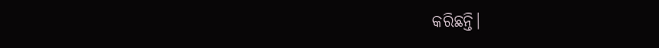କରିଛନ୍ତି।